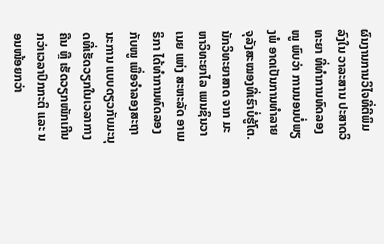ຜົນງານການວິໄຈທີ່ຕີພິມລົງໃນ ວາລະສານ ປະສາດວິທະຍາ ທີ່ທຳການທົດລອງໜູ ພົບວ່າ ການນອນບໍ່ພຽງພໍ ອາດເປັນການທຳລາຍຈຸລັງສະໝອງທີ່ເຮົາບໍ່ຮູ້ໂຕ.
ນັກວິທະຍາສາດ ຈາກ ມະຫາວິທະຍາໄລ ເພນຊິນວາເນຍ ແຫ່ງ ສະຫະລັດ ອາເມຣິກາ ໄດ້ທຳການທົດລອງກັບໜູ ເພື່ອຈຳລອງສະຖານະການ ແບບດຽວກັບມະນຸດທີ່ເຮັດວຽກໃນເວລາກາງຄືນ ຫຼື ເຮັດວຽກໜັກເກີນກວ່າເວລາປົກກະຕິ ແລະ ນອນໜ້ອຍກວ່າ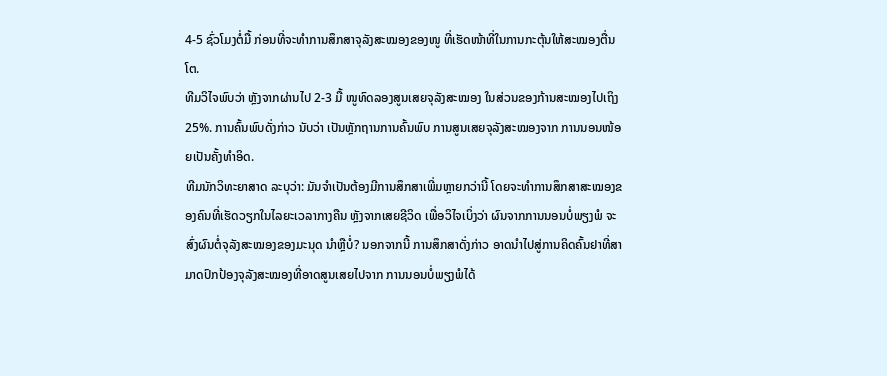4-5 ຊົ່ວໂມງຕໍ່ມື້ ກ່ອນທີ່ຈະທຳການສຶກສາຈຸລັງສະໝອງຂອງໜູ ທີ່ເຮັດໜ້າທີ່ໃນການກະຕຸ້ນໃຫ້ສະໝອງຕື່ນໂຕ.
ທີມວິໄຈພົບວ່າ ຫຼັງຈາກຜ່ານໄປ 2-3 ມື້ ໜູທົດລອງສູນເສຍຈຸລັງສະໝອງ ໃນສ່ວນຂອງກ້ານສະໝອງໄປເຖິງ 25%. ການຄົ້ນພົບດັ່ງກ່າວ ນັບວ່າ ເປັນຫຼັກຖານການຄົ້ນພົບ ການສູນເສຍຈຸລັງສະໝອງຈາກ ການນອນໜ້ອຍເປັນຄັ້ງທຳອິດ.
ທີມນັກວິທະຍາສາດ ລະບຸວ່າ: ມັນຈຳເປັນຕ້ອງມີການສຶກສາເພີ່ມຫຼາຍກວ່ານີ້ ໂດຍຈະທຳການສຶກສາສະໝອງຂອງຄົນທີ່ເຮັດວຽກໃນໄລຍະເວລາກາງຄືນ ຫຼັງຈາກເສຍຊີວິດ ເພື່ອວິໄຈເບິ່ງວ່າ ຜົນຈາກການນອນບໍ່ພຽງພໍ ຈະສົ່ງຜົນຕໍ່ຈຸລັງສະໝອງຂອງມະນຸດ ນຳຫຼືບໍ່? ນອກຈາກນີ້ ການສຶກສາດັ່ງກ່າວ ອາດນຳໄປສູ່ການຄິດຄົ້ນຢາທີ່ສາມາດປົກປ້ອງຈຸລັງສະໝອງທີ່ອາດສູນເສຍໄປຈາກ ການນອນບໍ່ພຽງພໍໄດ້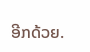ອີກດ້ວຍ.